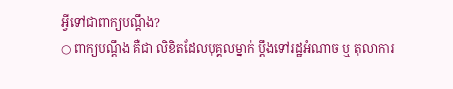អ្វីទៅជាពាក្យបណ្តឹង?
○ ពាក្យបណ្តឹង គឺជា លិខិតដែលបុគ្គលម្នាក់ ប្តឹងទៅរដ្ឋអំណាច ឬ តុលាការ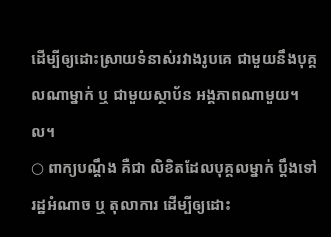ដើម្បីឲ្យដោះស្រាយទំនាស់រវាងរូបគេ ជាមួយនឹងបុគ្គលណាម្នាក់ ឬ ជាមួយស្ថាប័ន អង្គភាពណាមួយ។ល។
○ ពាក្យបណ្តឹង គឺជា លិខិតដែលបុគ្គលម្នាក់ ប្តឹងទៅរដ្ឋអំណាច ឬ តុលាការ ដើម្បីឲ្យដោះ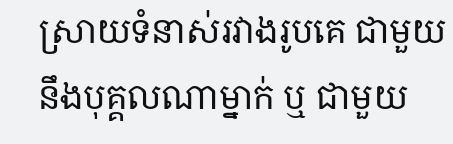ស្រាយទំនាស់រវាងរូបគេ ជាមួយនឹងបុគ្គលណាម្នាក់ ឬ ជាមួយ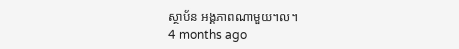ស្ថាប័ន អង្គភាពណាមួយ។ល។
4 months ago